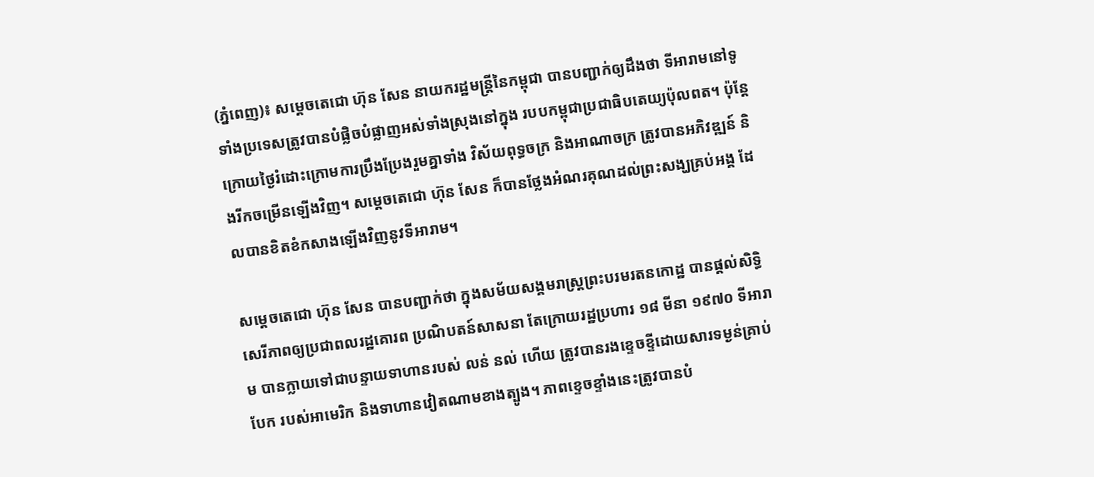(ភ្នំពេញ)៖ សម្តេចតេជោ ហ៊ុន សែន នាយករដ្ឋមន្រ្តីនៃកម្ពុជា បានបញ្ជាក់ឲ្យដឹងថា ទីអារាមនៅទូទាំងប្រទេសត្រូវបានបំផ្លិចបំផ្លាញអស់ទាំងស្រុងនៅក្នុង របបកម្ពុជាប្រជាធិបតេយ្យប៉ុលពត។ ប៉ុន្តែក្រោយថ្ងៃរំដោះក្រោមការប្រឹងប្រែងរួមគ្នាទាំង វិស័យពុទ្ធចក្រ និងអាណាចក្រ ត្រូវបានអភិវឌ្ឍន៍ និងរីកចម្រើនឡើងវិញ។ សម្តេចតេជោ ហ៊ុន សែន ក៏បានថ្លែងអំណរគុណដល់ព្រះសង្ឃគ្រប់អង្គ ដែលបានខិតខំកសាងឡើងវិញនូវទីអារាម។

សម្តេចតេជោ ហ៊ុន សែន បានបញ្ជាក់ថា ក្នុងសម័យសង្គមរាស្រ្តព្រះបរមរតនកោដ្ឋ បានផ្តល់សិទ្ធិសេរីភាពឲ្យប្រជាពលរដ្ឋគោរព ប្រណិបតន៍សាសនា តែក្រោយរដ្ឋប្រហារ ១៨ មីនា ១៩៧០ ទីអារាម បានក្លាយទៅជាបន្ទាយទាហានរបស់ លន់ នល់ ហើយ ត្រូវបានរងខ្ទេចខ្ទីដោយសារទម្ងន់គ្រាប់បែក របស់អាមេរិក និងទាហានវៀតណាមខាងត្បូង។ ភាពខ្ទេចខ្ទាំងនេះត្រូវបានបំ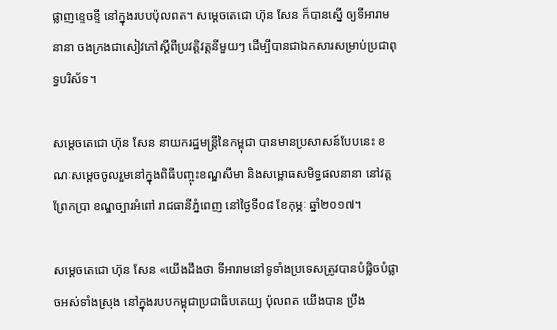ផ្លាញខ្ទេចខ្ទី នៅក្នុងរបបប៉ុលពត។ សម្តេចតេជោ ហ៊ុន សែន ក៏បានស្នើ ឲ្យទីអារាមនានា ចងក្រងជាសៀវភៅស្តីពីប្រវត្តិវត្តនីមួយៗ ដើម្បីបានជាឯកសារសម្រាប់ប្រជាពុទ្ធបរិស័ទ។

សម្តេចតេជោ ហ៊ុន សែន នាយករដ្ឋមន្រ្តីនៃកម្ពុជា បានមានប្រសាសន៍បែបនេះ ខណៈសម្តេចចូលរួមនៅក្នុងពិធីបញ្ចុះខណ្ឌសីមា និងសម្ពោធសមិទ្ធផលនានា នៅវត្តព្រែកប្រា ខណ្ឌច្បារអំពៅ រាជធានីភ្នំពេញ នៅថ្ងៃទី០៨ ខែកុម្ភៈ ឆ្នាំ២០១៧។

សម្តេចតេជោ ហ៊ុន សែន «យើងដឹងថា ទីអារាមនៅទូទាំងប្រទេសត្រូវបានបំផ្លិចបំផ្លាចអស់ទាំងស្រុង នៅក្នុងរបបកម្ពុជាប្រជាធិបតេយ្យ ប៉ុលពត យើងបាន ប្រឹង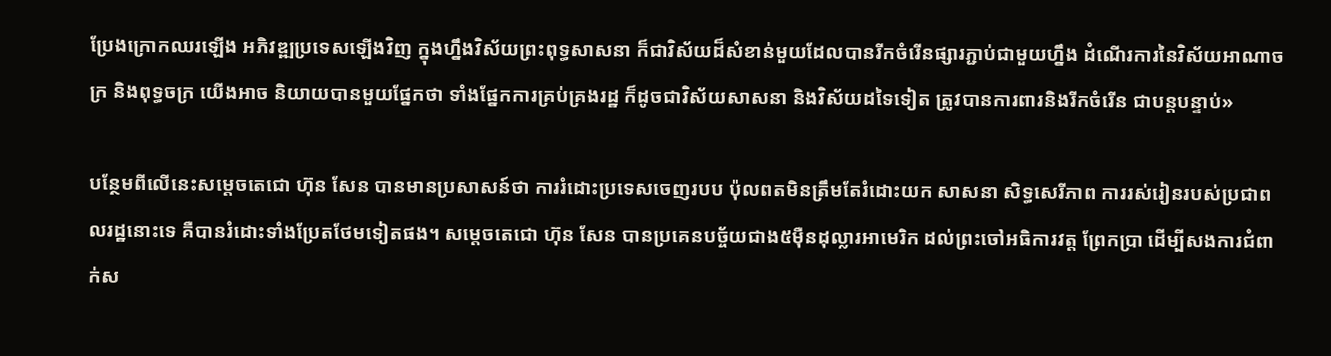ប្រែងក្រោកឈរឡើង អភិវឌ្ឍប្រទេសឡើងវិញ ក្នុងហ្នឹងវិស័យព្រះពុទ្ធសាសនា ក៏ជាវិស័យដ៏សំខាន់មួយដែលបានរីកចំរើនផ្សារភ្ជាប់ជាមួយហ្នឹង ដំណើរការនៃវិស័យអាណាចក្រ និងពុទ្ធចក្រ យើងអាច និយាយបានមួយផ្នែកថា ទាំងផ្នែកការគ្រប់គ្រងរដ្ឋ ក៏ដូចជាវិស័យសាសនា និងវិស័យដទៃទៀត ត្រូវបានការពារនិងរីកចំរើន ជាបន្តបន្ទាប់»

បន្ថែមពីលើនេះសម្តេចតេជោ ហ៊ុន សែន បានមានប្រសាសន៍ថា ការរំដោះប្រទេសចេញរបប ប៉ុលពតមិនត្រឹមតែរំដោះយក សាសនា សិទ្ធសេរីភាព ការរស់រៀនរបស់ប្រជាពលរដ្ឋនោះទេ គឺបានរំដោះទាំងប្រែតថែមទៀតផង។ សម្តេចតេជោ ហ៊ុន សែន បានប្រគេនបច្ច័យជាង៥ម៉ឺនដុល្លារអាមេរិក ដល់ព្រះចៅអធិការវត្ត ព្រែកប្រា ដើម្បីសងការជំពាក់ស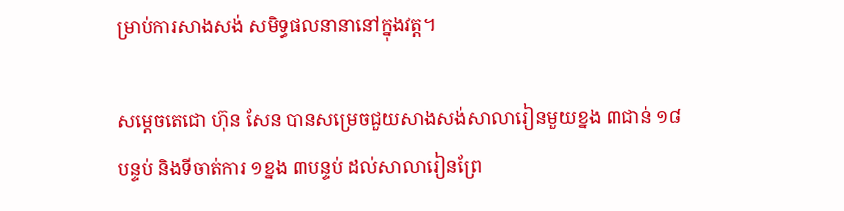ម្រាប់ការសាងសង់ សមិទ្ធផលនានានៅក្នុងវត្ត។

សម្តេចតេជោ ហ៊ុន សែន បានសម្រេចជួយសាងសង់សាលារៀនមួយខ្នង ៣ជាន់ ១៨បន្ទប់ និងទីចាត់ការ ១ខ្នង ៣បន្ទប់ ដល់សាលារៀនព្រែ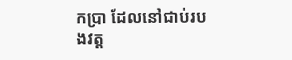កប្រា ដែលនៅជាប់របងវត្ត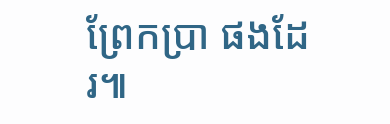ព្រែកប្រា ផងដែរ៕